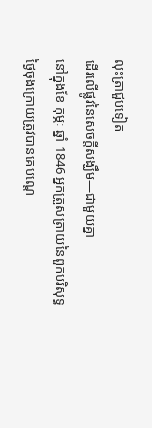លុះត្រាជួបទៀត
ដើរលើផ្លូវនៃសេចក្តីសង្ឃឹម—ជាមួយគ្នា
នៅក្នុងខែ កុម្ភៈ ឆ្នាំ 1846 អ្នកត្រួសត្រាយនៃពួកបរិសុទ្ធថ្ងៃចុងក្រោយត្រូវបានគេបណ្តេ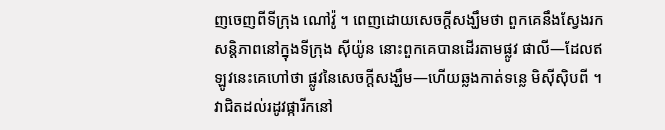ញចេញពីទីក្រុង ណៅវ៉ូ ។ ពេញដោយសេចក្តីសង្ឃឹមថា ពួកគេនឹងស្វែងរកសន្តិភាពនៅក្នុងទីក្រុង ស៊ីយ៉ូន នោះពួកគេបានដើរតាមផ្លូវ ផាលី—ដែលឥឡូវនេះគេហៅថា ផ្លូវនៃសេចក្តីសង្ឃឹម—ហើយឆ្លងកាត់ទន្លេ មិស៊ីស៊ិបពី ។
វាជិតដល់រដូវផ្ការីកនៅ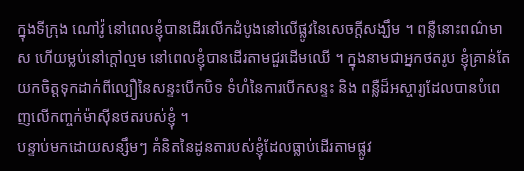ក្នុងទីក្រុង ណៅវ៉ូ នៅពេលខ្ញុំបានដើរលើកដំបូងនៅលើផ្លូវនៃសេចក្តីសង្ឃឹម ។ ពន្លឺនោះពណ៌មាស ហើយម្លប់នៅក្តៅល្មម នៅពេលខ្ញុំបានដើរតាមជួរដើមឈើ ។ ក្នុងនាមជាអ្នកថតរូប ខ្ញុំគ្រាន់តែយកចិត្តទុកដាក់ពីល្បឿនៃសន្ទះបើកបិទ ទំហំនៃការបើកសន្ទះ និង ពន្លឺដ៏អស្ចារ្យដែលបានបំពេញលើកញ្ចក់ម៉ាស៊ីនថតរបស់ខ្ញុំ ។
បន្ទាប់មកដោយសន្សឹមៗ គំនិតនៃដូនតារបស់ខ្ញុំដែលធ្លាប់ដើរតាមផ្លូវ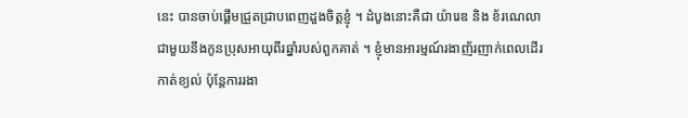នេះ បានចាប់ផ្តើមជ្រួតជ្រាបពេញដួងចិត្តខ្ញុំ ។ ដំបូងនោះគឺជា យ៉ារេឌ និង ខ័រណេលា ជាមួយនឹងកូនប្រុសអាយុពីរឆ្នាំរបស់ពួកគាត់ ។ ខ្ញុំមានអារម្មណ៍រងាញ័រញាក់ពេលដើរកាត់ខ្យល់ ប៉ុន្តែការរងា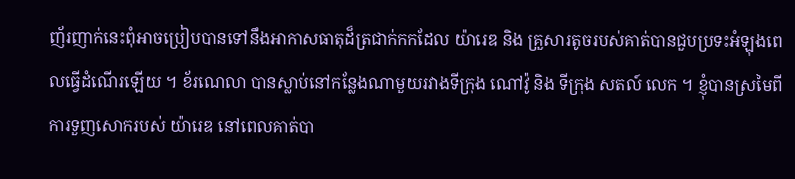ញ័រញាក់នេះពុំអាចប្រៀបបានទៅនឹងអាកាសធាតុដ៏ត្រជាក់កកដែល យ៉ារេឌ និង គ្រួសារតូចរបស់គាត់បានជួបប្រទះអំឡុងពេលធ្វើដំណើរឡើយ ។ ខ័រណេលា បានស្លាប់នៅកន្លែងណាមួយរវាងទីក្រុង ណៅវ៉ូ និង ទីក្រុង សតល៍ លេក ។ ខ្ញុំបានស្រមៃពីការទួញសោករបស់ យ៉ារេឌ នៅពេលគាត់បា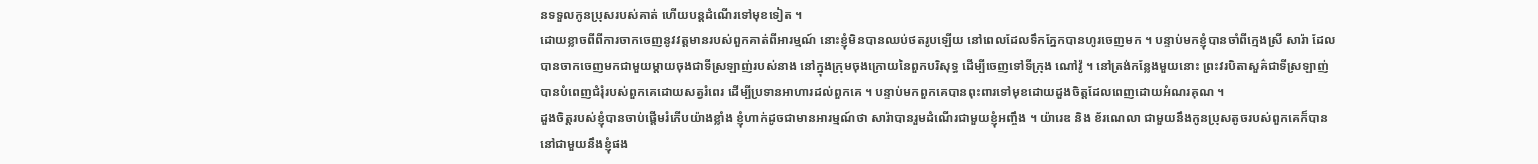នទទួលកូនប្រុសរបស់គាត់ ហើយបន្តដំណើរទៅមុខទៀត ។
ដោយខ្លាចពីពីការចាកចេញនូវវត្តមានរបស់ពួកគាត់ពីអារម្មណ៍ នោះខ្ញុំមិនបានឈប់ថតរូបឡើយ នៅពេលដែលទឹកភ្នែកបានហូរចេញមក ។ បន្ទាប់មកខ្ញុំបានចាំពីក្មេងស្រី សារ៉ា ដែលបានចាកចេញមកជាមួយម្តាយចុងជាទីស្រឡាញ់របស់នាង នៅក្នុងក្រុមចុងក្រោយនៃពួកបរិសុទ្ធ ដើម្បីចេញទៅទីក្រុង ណៅវ៉ូ ។ នៅត្រង់កន្លែងមួយនោះ ព្រះវរបិតាសួគ៌ជាទីស្រឡាញ់ បានបំពេញជំរុំរបស់ពួកគេដោយសត្វរំពេរ ដើម្បីប្រទានអាហារដល់ពួកគេ ។ បន្ទាប់មកពួកគេបានពុះពារទៅមុខដោយដួងចិត្តដែលពេញដោយអំណរគុណ ។
ដួងចិត្តរបស់ខ្ញុំបានចាប់ផ្តើមរំភើបយ៉ាងខ្លាំង ខ្ញុំហាក់ដូចជាមានអារម្មណ៍ថា សារ៉ាបានរួមដំណើរជាមួយខ្ញុំអញ្ចឹង ។ យ៉ារេឌ និង ខ័រណេលា ជាមួយនឹងកូនប្រុសតូចរបស់ពួកគេក៏បាននៅជាមួយនឹងខ្ញុំផង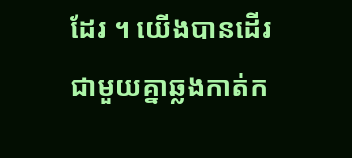ដែរ ។ យើងបានដើរជាមួយគ្នាឆ្លងកាត់ក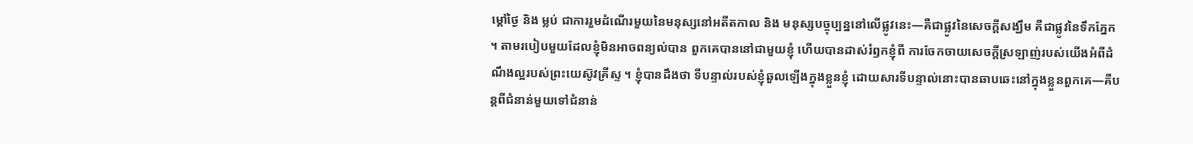ម្តៅថ្ងៃ និង ម្លប់ ជាការរួមដំណើរមួយនៃមនុស្សនៅអតីតកាល និង មនុស្សបច្ចុប្បន្ននៅលើផ្លូវនេះ—គឺជាផ្លូវនៃសេចក្តីសង្ឃឹម គឺជាផ្លូវនៃទឹកភ្នែក ។ តាមរបៀបមួយដែលខ្ញុំមិនអាចពន្យល់បាន ពួកគេបាននៅជាមួយខ្ញុំ ហើយបានដាស់រំឭកខ្ញុំពី ការចែកចាយសេចក្តីស្រឡាញ់របស់យើងអំពីដំណឹងល្អរបស់ព្រះយេស៊ូវគ្រីស្ទ ។ ខ្ញុំបានដឹងថា ទីបន្ទាល់របស់ខ្ញុំឆួលឡើងក្នុងខ្លួនខ្ញុំ ដោយសារទីបន្ទាល់នោះបានឆាបឆេះនៅក្នុងខ្លួនពួកគេ—គឺបន្តពីជំនាន់មួយទៅជំនាន់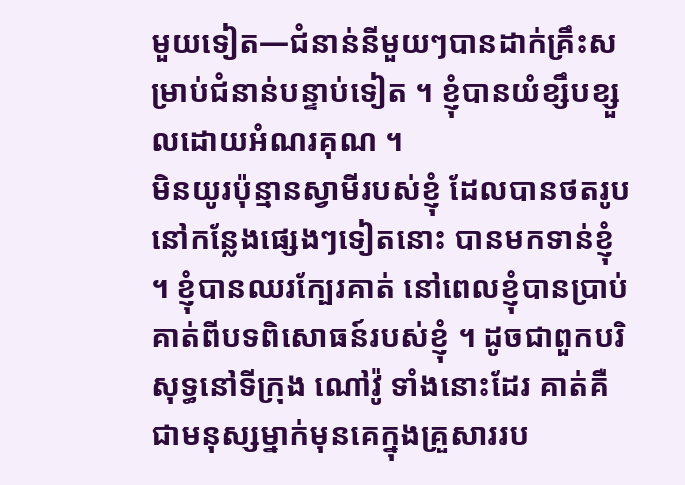មួយទៀត—ជំនាន់នីមួយៗបានដាក់គ្រឹះសម្រាប់ជំនាន់បន្ទាប់ទៀត ។ ខ្ញុំបានយំខ្សឹបខ្សួលដោយអំណរគុណ ។
មិនយូរប៉ុន្មានស្វាមីរបស់ខ្ញុំ ដែលបានថតរូបនៅកន្លែងផ្សេងៗទៀតនោះ បានមកទាន់ខ្ញុំ ។ ខ្ញុំបានឈរក្បែរគាត់ នៅពេលខ្ញុំបានប្រាប់គាត់ពីបទពិសោធន៍របស់ខ្ញុំ ។ ដូចជាពួកបរិសុទ្ធនៅទីក្រុង ណៅវ៉ូ ទាំងនោះដែរ គាត់គឺជាមនុស្សម្នាក់មុនគេក្នុងគ្រួសាររប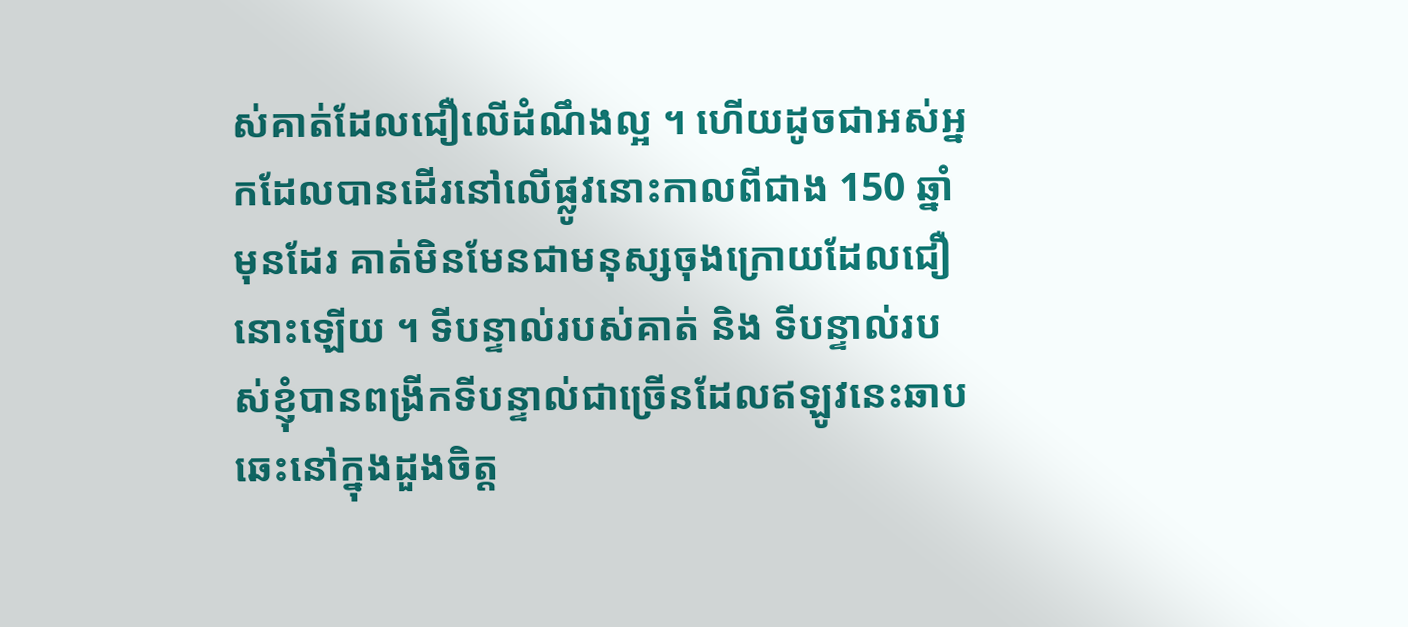ស់គាត់ដែលជឿលើដំណឹងល្អ ។ ហើយដូចជាអស់អ្នកដែលបានដើរនៅលើផ្លូវនោះកាលពីជាង 150 ឆ្នាំមុនដែរ គាត់មិនមែនជាមនុស្សចុងក្រោយដែលជឿនោះឡើយ ។ ទីបន្ទាល់របស់គាត់ និង ទីបន្ទាល់របស់ខ្ញុំបានពង្រីកទីបន្ទាល់ជាច្រើនដែលឥឡូវនេះឆាបឆេះនៅក្នុងដួងចិត្ត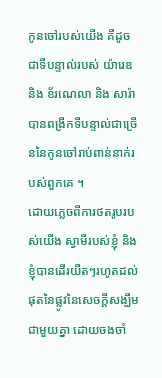កូនចៅរបស់យើង គឺដូចជាទីបន្ទាល់របស់ យ៉ារេឌ និង ខ័រណេលា និង សារ៉ា បានពង្រីកទីបន្ទាល់ជាច្រើននៃកូនចៅរាប់ពាន់នាក់របស់ពួកគេ ។
ដោយភ្លេចពីការថតរូបរបស់យើង ស្វាមីរបស់ខ្ញុំ និង ខ្ញុំបានដើរយឺតៗរហូតដល់ផុតនៃផ្លូវនៃសេចក្តីសង្ឃឹមជាមួយគ្នា ដោយចងចាំ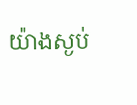យ៉ាងស្ងប់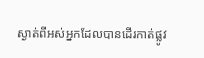ស្ងាត់ពីអស់អ្នកដែលបានដើរកាត់ផ្លូវ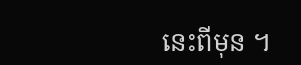នេះពីមុន ។